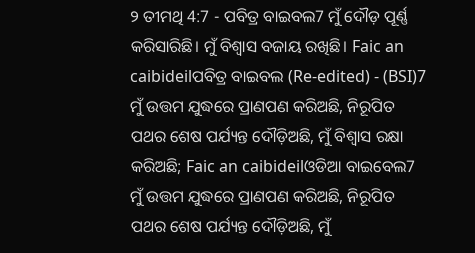୨ ତୀମଥି 4:7 - ପବିତ୍ର ବାଇବଲ7 ମୁଁ ଦୌଡ଼ ପୂର୍ଣ୍ଣ କରିସାରିଛି। ମୁଁ ବିଶ୍ୱାସ ବଜାୟ ରଖିଛି। Faic an caibideilପବିତ୍ର ବାଇବଲ (Re-edited) - (BSI)7 ମୁଁ ଉତ୍ତମ ଯୁଦ୍ଧରେ ପ୍ରାଣପଣ କରିଅଛି, ନିରୂପିତ ପଥର ଶେଷ ପର୍ଯ୍ୟନ୍ତ ଦୌଡ଼ିଅଛି, ମୁଁ ବିଶ୍ଵାସ ରକ୍ଷା କରିଅଛି; Faic an caibideilଓଡିଆ ବାଇବେଲ7 ମୁଁ ଉତ୍ତମ ଯୁଦ୍ଧରେ ପ୍ରାଣପଣ କରିଅଛି, ନିରୂପିତ ପଥର ଶେଷ ପର୍ଯ୍ୟନ୍ତ ଦୌଡ଼ିଅଛି, ମୁଁ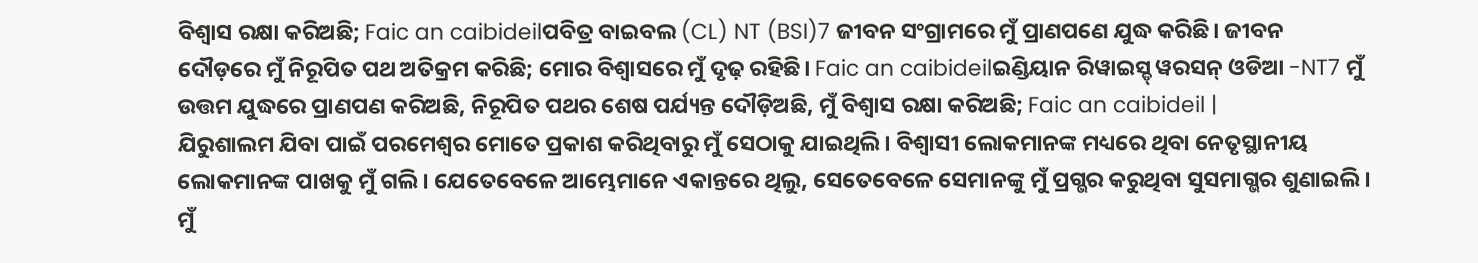ବିଶ୍ୱାସ ରକ୍ଷା କରିଅଛି; Faic an caibideilପବିତ୍ର ବାଇବଲ (CL) NT (BSI)7 ଜୀବନ ସଂଗ୍ରାମରେ ମୁଁ ପ୍ରାଣପଣେ ଯୁଦ୍ଧ କରିଛି। ଜୀବନ ଦୌଡ଼ରେ ମୁଁ ନିରୂପିତ ପଥ ଅତିକ୍ରମ କରିଛି; ମୋର ବିଶ୍ୱାସରେ ମୁଁ ଦୃଢ଼ ରହିଛି। Faic an caibideilଇଣ୍ଡିୟାନ ରିୱାଇସ୍ଡ୍ ୱରସନ୍ ଓଡିଆ -NT7 ମୁଁ ଉତ୍ତମ ଯୁଦ୍ଧରେ ପ୍ରାଣପଣ କରିଅଛି, ନିରୂପିତ ପଥର ଶେଷ ପର୍ଯ୍ୟନ୍ତ ଦୌଡ଼ିଅଛି, ମୁଁ ବିଶ୍ୱାସ ରକ୍ଷା କରିଅଛି; Faic an caibideil |
ଯିରୁଶାଲମ ଯିବା ପାଇଁ ପରମେଶ୍ୱର ମୋତେ ପ୍ରକାଶ କରିଥିବାରୁ ମୁଁ ସେଠାକୁ ଯାଇଥିଲି। ବିଶ୍ୱାସୀ ଲୋକମାନଙ୍କ ମଧ୍ୟରେ ଥିବା ନେତୃସ୍ଥାନୀୟ ଲୋକମାନଙ୍କ ପାଖକୁ ମୁଁ ଗଲି। ଯେତେବେଳେ ଆମ୍ଭେମାନେ ଏକାନ୍ତରେ ଥିଲୁ, ସେତେବେଳେ ସେମାନଙ୍କୁ ମୁଁ ପ୍ରଗ୍ଭର କରୁଥିବା ସୁସମାଗ୍ଭର ଶୁଣାଇଲି। ମୁଁ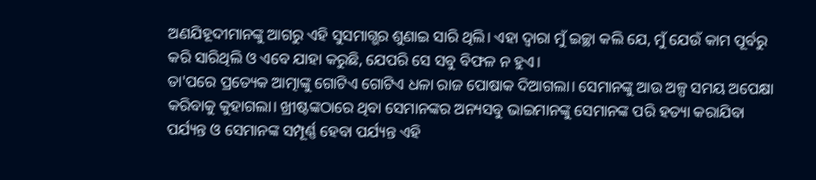ଅଣଯିହୂଦୀମାନଙ୍କୁ ଆଗରୁ ଏହି ସୁସମାଗ୍ଭର ଶୁଣାଇ ସାରି ଥିଲି। ଏହା ଦ୍ୱାରା ମୁଁ ଇଚ୍ଛା କଲି ଯେ, ମୁଁ ଯେଉଁ କାମ ପୂର୍ବରୁ କରି ସାରିଥିଲି ଓ ଏବେ ଯାହା କରୁଛି, ଯେପରି ସେ ସବୁ ବିଫଳ ନ ହୁଏ।
ତା'ପରେ ପ୍ରତ୍ୟେକ ଆତ୍ମାଙ୍କୁ ଗୋଟିଏ ଗୋଟିଏ ଧଳା ରାଜ ପୋଷାକ ଦିଆଗଲା। ସେମାନଙ୍କୁ ଆଉ ଅଳ୍ପ ସମୟ ଅପେକ୍ଷା କରିବାକୁ କୁହାଗଲା। ଖ୍ରୀଷ୍ଟଙ୍କଠାରେ ଥିବା ସେମାନଙ୍କର ଅନ୍ୟସବୁ ଭାଇମାନଙ୍କୁ ସେମାନଙ୍କ ପରି ହତ୍ୟା କରାଯିବା ପର୍ଯ୍ୟନ୍ତ ଓ ସେମାନଙ୍କ ସମ୍ପୂର୍ଣ୍ଣ ହେବା ପର୍ଯ୍ୟନ୍ତ ଏହି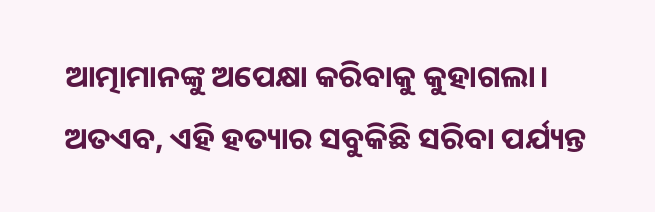ଆତ୍ମାମାନଙ୍କୁ ଅପେକ୍ଷା କରିବାକୁ କୁହାଗଲା। ଅତଏବ, ଏହି ହତ୍ୟାର ସବୁକିଛି ସରିବା ପର୍ଯ୍ୟନ୍ତ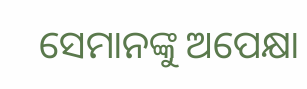ସେମାନଙ୍କୁ ଅପେକ୍ଷା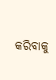କରିବାକୁ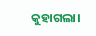କୁହାଗଲା।